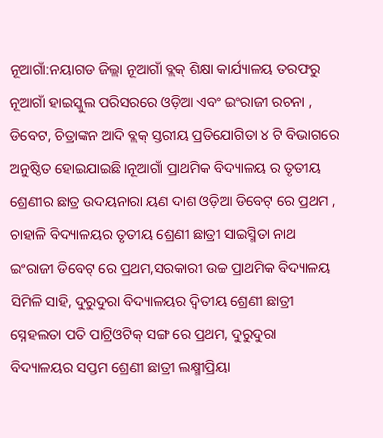ନୂଆଗାଁ:ନୟାଗଡ ଜିଲ୍ଲା ନୂଆଗାଁ ବ୍ଲକ୍ ଶିକ୍ଷା କାର୍ଯ୍ୟାଳୟ ତରଫରୁ ନୂଆଗାଁ ହାଇସ୍କୁଲ ପରିସରରେ ଓଡ଼ିଆ ଏବଂ ଇଂରାଜୀ ରଚନା , ଡିବେଟ, ଚିତ୍ରାଙ୍କନ ଆଦି ବ୍ଲକ୍ ସ୍ତରୀୟ ପ୍ରତିଯୋଗିତା ୪ ଟି ବିଭାଗରେ ଅନୁଷ୍ଠିତ ହୋଇଯାଇଛି।ନୂଆଗାଁ ପ୍ରାଥମିକ ବିଦ୍ୟାଳୟ ର ତୃତୀୟ ଶ୍ରେଣୀର ଛାତ୍ର ଉଦୟନାରା ୟଣ ଦାଶ ଓଡ଼ିଆ ଡିବେଟ୍ ରେ ପ୍ରଥମ , ଚାହାଳି ବିଦ୍ୟାଳୟର ତୃତୀୟ ଶ୍ରେଣୀ ଛାତ୍ରୀ ସାଇସ୍ମିତା ନାଥ ଇଂରାଜୀ ଡିବେଟ୍ ରେ ପ୍ରଥମ,ସରକାରୀ ଉଚ୍ଚ ପ୍ରାଥମିକ ବିଦ୍ୟାଳୟ ସିମିଳି ସାହି, ଦୁରୁଦୁରା ବିଦ୍ୟାଳୟର ଦ୍ଵିତୀୟ ଶ୍ରେଣୀ ଛାତ୍ରୀ ସ୍ନେହଲତା ପତି ପାଟ୍ରିଓଟିକ୍ ସଙ୍ଗ ରେ ପ୍ରଥମ, ଦୁରୁଦୁରା ବିଦ୍ୟାଳୟର ସପ୍ତମ ଶ୍ରେଣୀ ଛାତ୍ରୀ ଲକ୍ଷ୍ମୀପ୍ରିୟା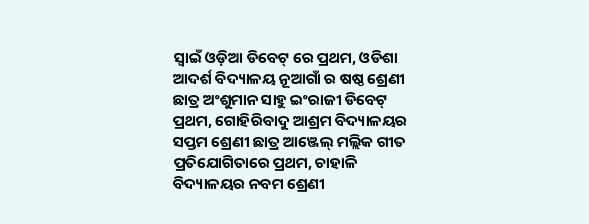ସ୍ୱାଇଁ ଓଡ଼ିଆ ଡିବେଟ୍ ରେ ପ୍ରଥମ, ଓଡିଶା ଆଦର୍ଶ ବିଦ୍ୟାଳୟ ନୂଆଗାଁ ର ଷଷ୍ଠ ଶ୍ରେଣୀ ଛାତ୍ର ଅଂଶୁମାନ ସାହୁ ଇଂରାଜୀ ଡିବେଟ୍ ପ୍ରଥମ, ଗୋହିରିବାଦୁ ଆଶ୍ରମ ବିଦ୍ୟାଳୟର ସପ୍ତମ ଶ୍ରେଣୀ ଛାତ୍ର ଆଞ୍ଜେଲ୍ ମଲ୍ଲିକ ଗୀତ ପ୍ରତିଯୋଗିତାରେ ପ୍ରଥମ, ଚାହାଳି ବିଦ୍ୟାଳୟର ନବମ ଶ୍ରେଣୀ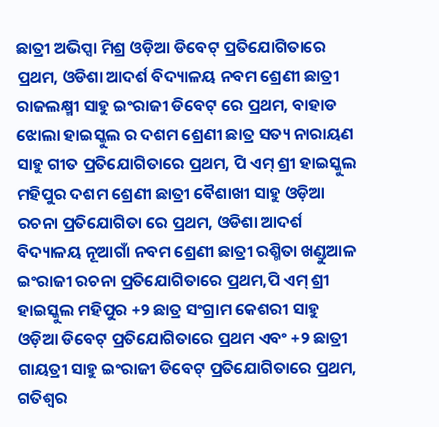ଛାତ୍ରୀ ଅଭିପ୍ସା ମିଶ୍ର ଓଡ଼ିଆ ଡିବେଟ୍ ପ୍ରତିଯୋଗିତାରେ ପ୍ରଥମ, ଓଡିଶା ଆଦର୍ଶ ବିଦ୍ୟାଳୟ ନବମ ଶ୍ରେଣୀ ଛାତ୍ରୀ ରାଜଲକ୍ଷ୍ମୀ ସାହୁ ଇଂରାଜୀ ଡିବେଟ୍ ରେ ପ୍ରଥମ, ବାହାଡ ଝୋଲା ହାଇସ୍କୁଲ ର ଦଶମ ଶ୍ରେଣୀ ଛାତ୍ର ସତ୍ୟ ନାରାୟଣ ସାହୁ ଗୀତ ପ୍ରତିଯୋଗିତାରେ ପ୍ରଥମ, ପି ଏମ୍ ଶ୍ରୀ ହାଇସ୍କୁଲ ମହିପୁର ଦଶମ ଶ୍ରେଣୀ ଛାତ୍ରୀ ବୈଶାଖୀ ସାହୁ ଓଡ଼ିଆ ରଚନା ପ୍ରତିଯୋଗିତା ରେ ପ୍ରଥମ, ଓଡିଶା ଆଦର୍ଶ ବିଦ୍ୟାଳୟ ନୂଆଗାଁ ନବମ ଶ୍ରେଣୀ ଛାତ୍ରୀ ରଶ୍ମିତା ଖଣ୍ଡୁଆଳ ଇଂରାଜୀ ରଚନା ପ୍ରତିଯୋଗିତାରେ ପ୍ରଥମ,ପି ଏମ୍ ଶ୍ରୀ ହାଇସ୍କୁଲ ମହିପୁର +୨ ଛାତ୍ର ସଂଗ୍ରାମ କେଶରୀ ସାହୁ ଓଡ଼ିଆ ଡିବେଟ୍ ପ୍ରତିଯୋଗିତାରେ ପ୍ରଥମ ଏବଂ +୨ ଛାତ୍ରୀ ଗାୟତ୍ରୀ ସାହୁ ଇଂରାଜୀ ଡିବେଟ୍ ପ୍ରତିଯୋଗିତାରେ ପ୍ରଥମ, ଗତିଶ୍ୱର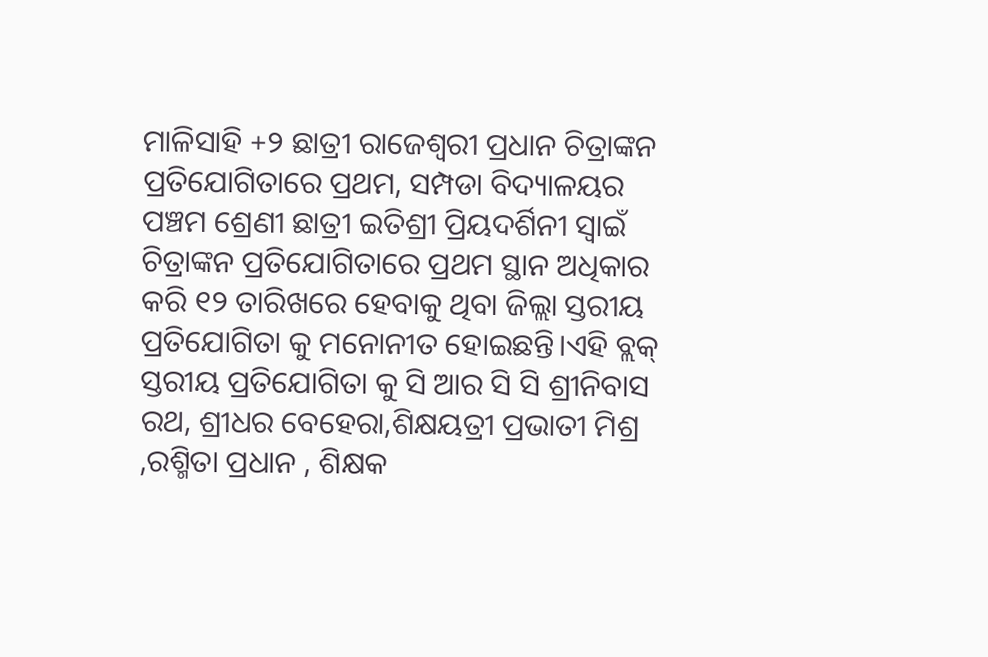ମାଳିସାହି +୨ ଛାତ୍ରୀ ରାଜେଶ୍ୱରୀ ପ୍ରଧାନ ଚିତ୍ରାଙ୍କନ ପ୍ରତିଯୋଗିତାରେ ପ୍ରଥମ, ସମ୍ପଡା ବିଦ୍ୟାଳୟର ପଞ୍ଚମ ଶ୍ରେଣୀ ଛାତ୍ରୀ ଇତିଶ୍ରୀ ପ୍ରିୟଦର୍ଶିନୀ ସ୍ୱାଇଁ ଚିତ୍ରାଙ୍କନ ପ୍ରତିଯୋଗିତାରେ ପ୍ରଥମ ସ୍ଥାନ ଅଧିକାର କରି ୧୨ ତାରିଖରେ ହେବାକୁ ଥିବା ଜିଲ୍ଲା ସ୍ତରୀୟ ପ୍ରତିଯୋଗିତା କୁ ମନୋନୀତ ହୋଇଛନ୍ତି।ଏହି ବ୍ଲକ୍ ସ୍ତରୀୟ ପ୍ରତିଯୋଗିତା କୁ ସି ଆର ସି ସି ଶ୍ରୀନିବାସ ରଥ, ଶ୍ରୀଧର ବେହେରା,ଶିକ୍ଷୟତ୍ରୀ ପ୍ରଭାତୀ ମିଶ୍ର ,ରଶ୍ମିତା ପ୍ରଧାନ , ଶିକ୍ଷକ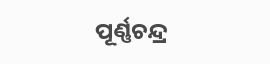ପୂର୍ଣ୍ଣଚନ୍ଦ୍ର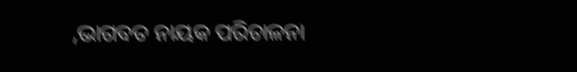,ଭାଗବତ ନାୟକ ପରିଚାଳନା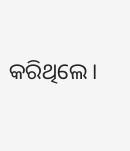କରିଥିଲେ।